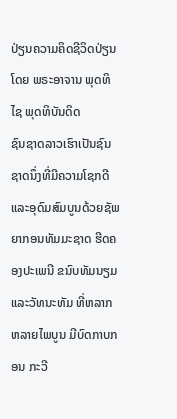ປ່ຽນຄວາມຄິດຊີວິດປ່ຽນ
ໂດຍ ພຣະອາຈານ ພຸດທິໄຊ ພຸດທິບັນດິດ
ຊົນຊາດລາວເຮົາເປັນຊົນຊາດນຶ່ງທີ່ມີຄວາມໂຊກດີ ແລະອຸດົມສົມບູນດ້ວຍຊັພຍາກອນທັມມະຊາດ ຮີດຄອງປະເພນີ ຂນົບທັມນຽມ ແລະວັທນະທັມ ທີ່ຫລາກຫລາຍໄພບູນ ມີບົດກາບກອນ ກະວີ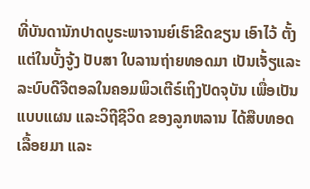ທີ່ບັນດານັກປາດບູຣະພາຈານຍ໌ເຮົາຂີດຂຽນ ເອົາໄວ້ ຕັ້ງແຕ່ໃນບັ້ງຈູ້ງ ປັບສາ ໃບລານຖ່າຍທອດມາ ເປັນເຈັ້ຽແລະລະບົບດີຈີຕອລໃນຄອມພິວເຕີຣ໌ເຖິງປັດຈຸບັນ ເພື່ອເປັນແບບແຜນ ແລະວິຖີຊີວິດ ຂອງລູກຫລານ ໄດ້ສືບທອດເລື້ອຍມາ ແລະ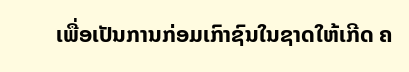ເພື່ອເປັນການກ່ອມເກົາຊົນໃນຊາດໃຫ້ເກີດ ຄ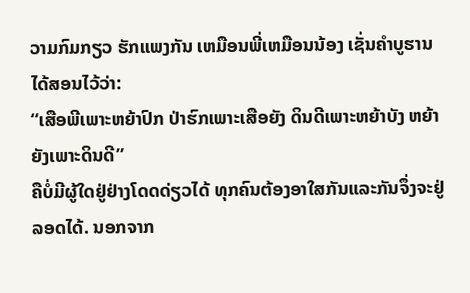ວາມກົມກຽວ ຮັກແພງກັນ ເຫມືອນພີ່ເຫມືອນນ້ອງ ເຊັ່ນຄຳບູຮານໄດ້ສອນໄວ້ວ່າ:
“ເສືອພີເພາະຫຍ້າປົກ ປ່າຮົກເພາະເສືອຍັງ ດິນດີເພາະຫຍ້າບັງ ຫຍ້າຍັງເພາະດິນດີ”
ຄືບໍ່ມີຜູ້ໃດຢູ່ຢ່າງໂດດດ່ຽວໄດ້ ທຸກຄົນຕ້ອງອາໃສກັນແລະກັນຈຶ່ງຈະຢູ່ລອດໄດ້. ນອກຈາກ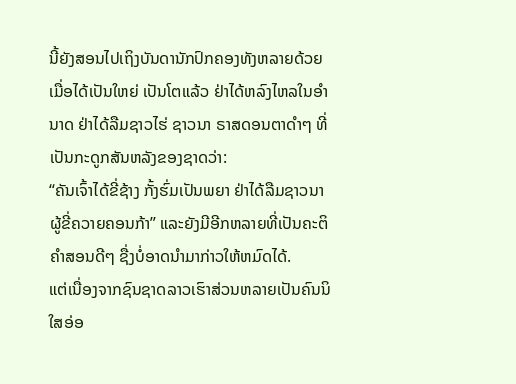ນີ້ຍັງສອນໄປເຖິງບັນດານັກປົກຄອງທັງຫລາຍດ້ວຍ ເມື່ອໄດ້ເປັນໃຫຍ່ ເປັນໂຕແລ້ວ ຢ່າໄດ້ຫລົງໄຫລໃນອຳນາດ ຢ່າໄດ້ລືມຊາວໄຮ່ ຊາວນາ ຣາສດອນຕາດຳໆ ທີ່ເປັນກະດູກສັນຫລັງຂອງຊາດວ່າ:
“ຄັນເຈົ້າໄດ້ຂີ່ຊ້າງ ກັ້ງຮົ່ມເປັນພຍາ ຢ່າໄດ້ລືມຊາວນາ ຜູ້ຂີ່ຄວາຍຄອນກ້າ” ແລະຍັງມີອີກຫລາຍທີ່ເປັນຄະຕິຄຳສອນດີໆ ຊື່ງບໍ່ອາດນຳມາກ່າວໃຫ້ຫມົດໄດ້.
ແຕ່ເນື່ອງຈາກຊົນຊາດລາວເຮົາສ່ວນຫລາຍເປັນຄົນນິໃສອ່ອ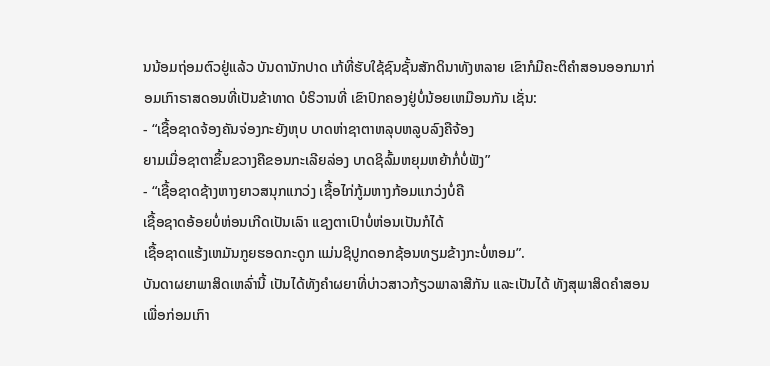ນນ້ອມຖ່ອມຕົວຢູ່ແລ້ວ ບັນດານັກປາດ ເກ້ທີ່ຮັບໃຊ້ຊົນຊັ້ນສັກດິນາທັງຫລາຍ ເຂົາກໍມີຄະຕິຄຳສອນອອກມາກ່ອມເກົາຣາສດອນທີ່ເປັນຂ້າທາດ ບໍຣິວານທີ່ ເຂົາປົກຄອງຢູ່ບໍ່ນ້ອຍເຫມືອນກັນ ເຊັ່ນ:
- “ເຊື້ອຊາດຈ້ອງຄັນຈ່ອງກະຍັງຫຸບ ບາດຫ່າຊາຕາຫລຸບຫລູບລົງຄືຈ້ອງ
ຍາມເມື່ອຊາຕາຂຶ້ນຂວາງຄືຂອນກະເລີຍລ່ອງ ບາດຊິລົ້ມຫຍຸມຫຍ້າກໍ່ບໍ່ຟັງ”
- “ເຊື້ອຊາດຊ້າງຫາງຍາວສນຸກແກວ່ງ ເຊື້ອໄກ່ກູ້ມຫາງກ້ອມແກວ່ງບໍ່ຄື
ເຊື້ອຊາດອ້ອຍບໍ່ຫ່ອນເກີດເປັນເລົາ ແຊງຕາເປົາບໍ່ຫ່ອນເປັນກໍໄດ້
ເຊື້ອຊາດແຮ້ງເຫມັນກູຍຮອດກະດູກ ແມ່ນຊິປູກດອກຊ້ອນທຽມຂ້າງກະບໍ່ຫອມ”.
ບັນດາຜຍາພາສິດເຫລົ່ານີ້ ເປັນໄດ້ທັງຄຳຜຍາທີ່ບ່າວສາວກ້ຽວພາລາສີກັນ ແລະເປັນໄດ້ ທັງສຸພາສິດຄຳສອນ ເພື່ອກ່ອມເກົາ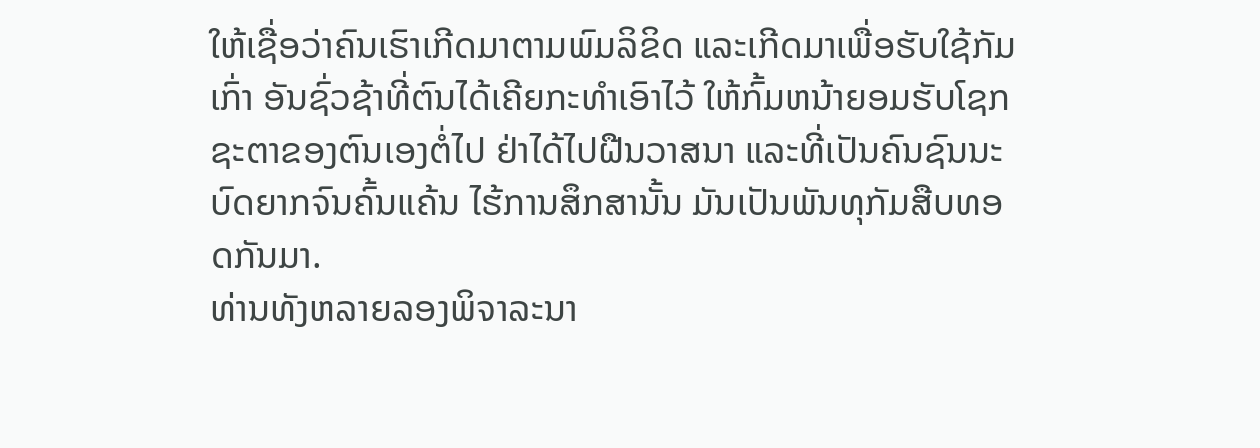ໃຫ້ເຊື່ອວ່າຄົນເຮົາເກີດມາຕາມພົມລິຂິດ ແລະເກີດມາເພື່ອຮັບໃຊ້ກັມເກົ່າ ອັນຊົ່ວຊ້າທີ່ຕົນໄດ້ເຄີຍກະທຳເອົາໄວ້ ໃຫ້ກົ້ມຫນ້າຍອມຮັບໂຊກຊະຕາຂອງຕົນເອງຕໍ່ໄປ ຢ່າໄດ້ໄປຝືນວາສນາ ແລະທີ່ເປັນຄົນຊົນນະບົດຍາກຈົນຄົ້ນແຄ້ນ ໄຮ້ການສຶກສານັ້ນ ມັນເປັນພັນທຸກັມສືບທອດກັນມາ.
ທ່ານທັງຫລາຍລອງພິຈາລະນາ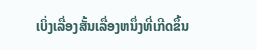ເບິ່ງເລື່ອງສັ້ນເລື່ອງຫນຶ່ງທີ່ເກີດຂຶ້ນ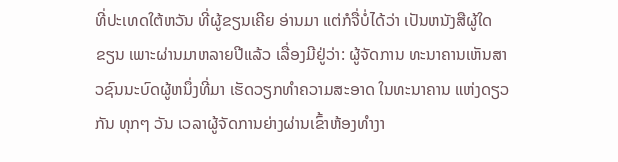ທີ່ປະເທດໃຕ້ຫວັນ ທີ່ຜູ້ຂຽນເຄີຍ ອ່ານມາ ແຕ່ກໍຈື່ບໍ່ໄດ້ວ່າ ເປັນຫນັງສືຜູ້ໃດຂຽນ ເພາະຜ່ານມາຫລາຍປີແລ້ວ ເລື່ອງມີຢູ່ວ່າ: ຜູ້ຈັດການ ທະນາຄານເຫັນສາວຊົນນະບົດຜູ້ຫນຶ່ງທີ່ມາ ເຮັດວຽກທຳຄວາມສະອາດ ໃນທະນາຄານ ແຫ່ງດຽວກັນ ທຸກໆ ວັນ ເວລາຜູ້ຈັດການຍ່າງຜ່ານເຂົ້າຫ້ອງທຳງາ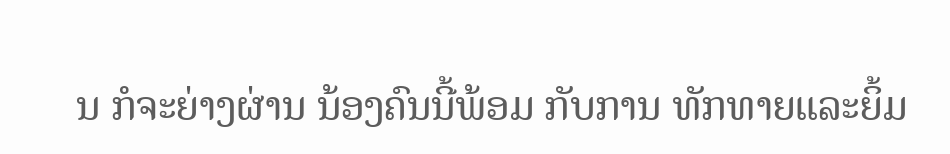ນ ກໍຈະຍ່າງຜ່ານ ນ້ອງຄົນນີ້ພ້ອມ ກັບການ ທັກທາຍແລະຍິ້ມ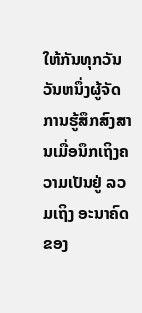ໃຫ້ກັນທຸກວັນ ວັນຫນຶ່ງຜູ້ຈັດການຮູ້ສຶກສົງສານເມື່ອນຶກເຖິງຄວາມເປັນຢູ່ ລວມເຖິງ ອະນາຄົດຂອງ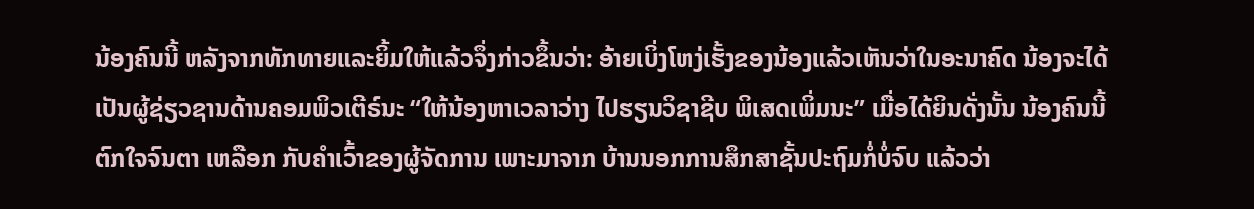ນ້ອງຄົນນີ້ ຫລັງຈາກທັກທາຍແລະຍິ້ມໃຫ້ແລ້ວຈຶ່ງກ່າວຂຶ້ນວ່າ: ອ້າຍເບິ່ງໂຫງ່ເຮັ້ງຂອງນ້ອງແລ້ວເຫັນວ່າໃນອະນາຄົດ ນ້ອງຈະໄດ້ເປັນຜູ້ຊ່ຽວຊານດ້ານຄອມພິວເຕີຣ໌ນະ “ໃຫ້ນ້ອງຫາເວລາວ່າງ ໄປຮຽນວິຊາຊີບ ພິເສດເພິ່ມນະ” ເມື່ອໄດ້ຍິນດັ່ງນັ້ນ ນ້ອງຄົນນີ້ຕົກໃຈຈົນຕາ ເຫລືອກ ກັບຄຳເວົ້າຂອງຜູ້ຈັດການ ເພາະມາຈາກ ບ້ານນອກການສຶກສາຊັ້ນປະຖົມກໍ່ບໍ່ຈົບ ແລ້ວວ່າ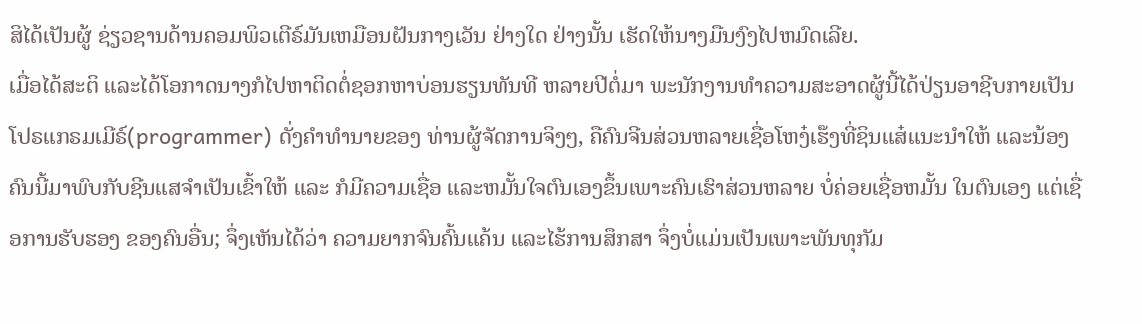ສິໄດ້ເປັນຜູ້ ຊ່ຽວຊານດ້ານຄອມພິວເຕີຣ໌ມັນເຫມືອນຝັນກາງເວັນ ຢ່າງໃດ ຢ່າງນັ້ນ ເຮັດໃຫ້ນາງມືນງົງໄປຫມົດເລີຍ.
ເມື່ອໄດ້ສະຕິ ແລະໄດ້ໂອກາດນາງກໍໄປຫາຕິດຕໍ່ຊອກຫາບ່ອນຮຽນທັນທີ ຫລາຍປີຕໍ່ມາ ພະນັກງານທຳຄວາມສະອາດຜູ້ນີ້ໄດ້ປ່ຽນອາຊີບກາຍເປັນໂປຣແກຣມເມີຣ໌(programmer) ດັ່ງຄໍາທໍານາຍຂອງ ທ່ານຜູ້ຈັດການຈິງໆ, ຄືຄົນຈີນສ່ວນຫລາຍເຊື່ອໂຫງ໋ເຮ໊ງທີ່ຊິນແສ໋ແນະນຳໃຫ້ ແລະນ້ອງຄົນນີ້ມາພົບກັບຊີນແສຈຳເປັນເຂົ້າໃຫ້ ແລະ ກໍມີຄວາມເຊື່ອ ແລະຫມັ້ນໃຈຕົນເອງຂຶ້ນເພາະຄົນເຮົາສ່ວນຫລາຍ ບໍ່ຄ່ອຍເຊື່ອຫມັ້ນ ໃນຕົນເອງ ແຕ່ເຊື່ອການຮັບຮອງ ຂອງຄົນອື່ນ; ຈຶ່ງເຫັນໄດ້ວ່າ ຄວາມຍາກຈົນຄົ້ນແຄ້ນ ແລະໄຮ້ການສຶກສາ ຈຶ່ງບໍ່ແມ່ນເປັນເພາະພັນທຸກັມ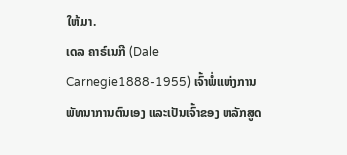ໃຫ້ມາ.
ເດລ ຄາຣ໌ເນກີ (Dale Carnegie1888-1955) ເຈົ້າພໍ່ແຫ່ງການພັທນາການຕົນເອງ ແລະເປັນເຈົ້າຂອງ ຫລັກສູດ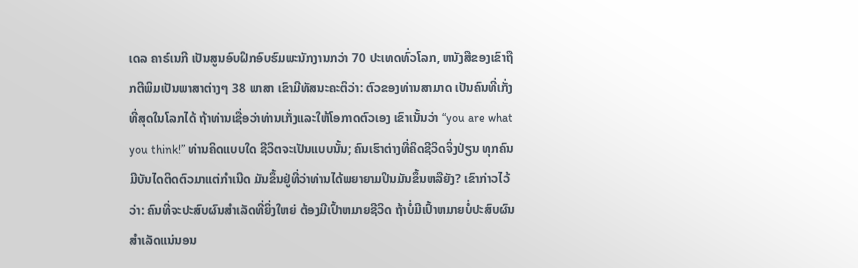ເດລ ຄາຣ໌ເນກີ ເປັນສູນອົບຝຶກອົບຮົມພະນັກງານກວ່າ 70 ປະເທດທົ່ວໂລກ, ຫນັງສືຂອງເຂົາຖືກຕີພິມເປັນພາສາຕ່າງໆ 38 ພາສາ ເຂົາມີທັສນະຄະຕິວ່າ: ຕົວຂອງທ່ານສາມາດ ເປັນຄົນທີ່ເກັ່ງທີ່ສຸດໃນໂລກໄດ້ ຖ້າທ່ານເຊື່ອວ່າທ່ານເກັ່ງແລະໃຫ້ໂອກາດຕົວເອງ ເຂົາເນັ້ນວ່າ “you are what you think!” ທ່ານຄິດແບບໃດ ຊີວິຕຈະເປັນແບບນັ້ນ; ຄົນເຮົາຕ່າງທີ່ຄິດຊີວິດຈິ່ງປ່ຽນ ທຸກຄົນມີບັນໄດຕິດຕົວມາແຕ່ກຳເນີດ ມັນຂຶ້ນຢູ່ທີ່ວ່າທ່ານໄດ້ພຍາຍາມປິນມັນຂຶ້ນຫລືຍັງ? ເຂົາກ່າວໄວ້ວ່າ: ຄົນທີ່ຈະປະສົບຜົນສຳເລັດທີ່ຍິ່ງໃຫຍ່ ຕ້ອງມີເປົ້າຫມາຍຊີວິດ ຖ້າບໍ່ມີເປົ້າຫມາຍບໍ່ປະສົບຜົນສຳເລັດແນ່ນອນ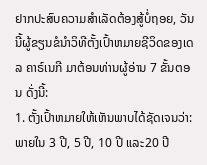ຢາກປະສົບຄວາມສຳເລັດຕ້ອງສູ້ບໍ່ຖອຍ, ວັນນີ້ຜູ້ຂຽນຂໍນຳວິທີຕັ້ງເປົ້າຫມາຍຊີວິດຂອງເດລ ຄາຣ໌ເນກີ ມາຕ້ອນທ່ານຜູ້ອ່ານ 7 ຂັ້ນຕອນ ດັ່ງນີ້:
1. ຕັ້ງເປົ້າຫມາຍໃຫ້ເຫັນພາບໄດ້ຊັດເຈນວ່າ: ພາຍໃນ 3 ປີ, 5 ປີ, 10 ປີ ແລະ20 ປີ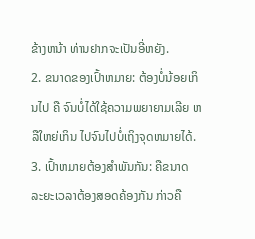ຂ້າງຫນ້າ ທ່ານຢາກຈະເປັນອີ່ຫຍັງ.
2. ຂນາດຂອງເປົ້າຫມາຍ: ຕ້ອງບໍ່ນ້ອຍເກິນໄປ ຄື ຈົນບໍ່ໄດ້ໃຊ້ຄວາມພຍາຍາມເລີຍ ຫລືໃຫຍ່ເກິນ ໄປຈົນໄປບໍ່ເຖິງຈຸດຫມາຍໄດ້.
3. ເປົ້າຫມາຍຕ້ອງສຳພັນກັນ: ຄືຂນາດ ລະຍະເວລາຕ້ອງສອດຄ້ອງກັນ ກ່າວຄື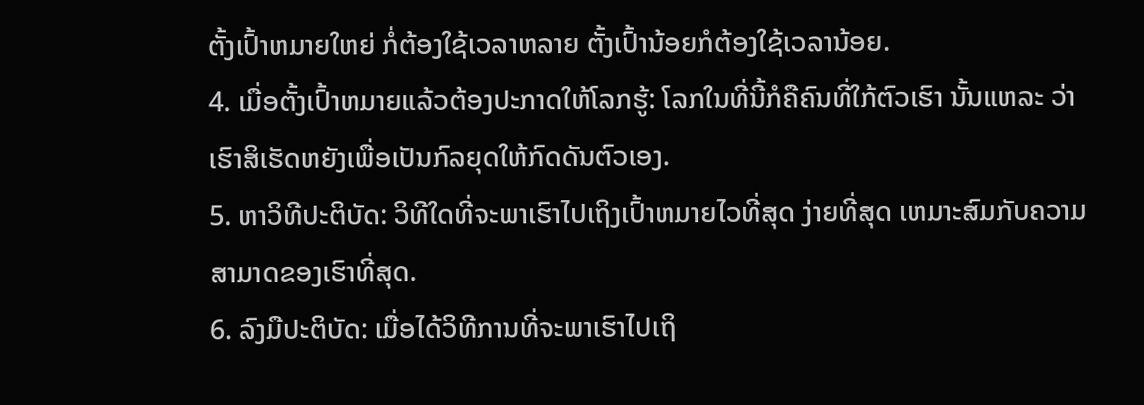ຕັ້ງເປົ້າຫມາຍໃຫຍ່ ກໍ່ຕ້ອງໃຊ້ເວລາຫລາຍ ຕັ້ງເປົ້ານ້ອຍກໍຕ້ອງໃຊ້ເວລານ້ອຍ.
4. ເມື່ອຕັ້ງເປົ້າຫມາຍແລ້ວຕ້ອງປະກາດໃຫ້ໂລກຮູ້: ໂລກໃນທີ່ນີ້ກໍຄືຄົນທີ່ໃກ້ຕົວເຮົາ ນັ້ນແຫລະ ວ່າເຮົາສິເຮັດຫຍັງເພື່ອເປັນກົລຍຸດໃຫ້ກົດດັນຕົວເອງ.
5. ຫາວິທີປະຕິບັດ: ວິທີໃດທີ່ຈະພາເຮົາໄປເຖິງເປົ້າຫມາຍໄວທີ່ສຸດ ງ່າຍທີ່ສຸດ ເຫມາະສົມກັບຄວາມສາມາດຂອງເຮົາທີ່ສຸດ.
6. ລົງມືປະຕິບັດ: ເມື່ອໄດ້ວິທີການທີ່ຈະພາເຮົາໄປເຖິ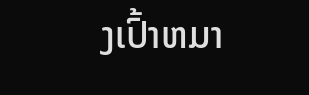ງເປົ້າຫມາ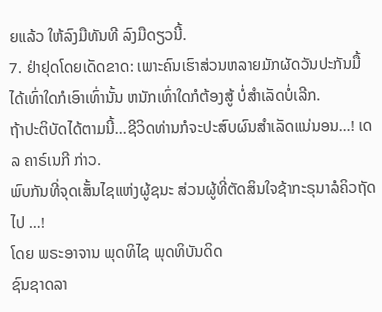ຍແລ້ວ ໃຫ້ລົງມືທັນທີ ລົງມືດຽວນີ້.
7. ຢ່າຢຸດໂດຍເດັດຂາດ: ເພາະຄົນເຮົາສ່ວນຫລາຍມັກຜັດວັນປະກັນມື້ ໄດ້ເທົ່າໃດກໍເອົາເທົ່ານັ້ນ ຫນັກເທົ່າໃດກໍຕ້ອງສູ້ ບໍ່ສໍາເລັດບໍ່ເລີກ.
ຖ້າປະຕິບັດໄດ້ຕາມນີ້...ຊີວິດທ່ານກໍຈະປະສົບຜົນສຳເລັດແນ່ນອນ…! ເດລ ຄາຣ໌ເນກີ ກ່າວ.
ພົບກັນທີ່ຈຸດເສັ້ນໄຊແຫ່ງຜູ້ຊນະ ສ່ວນຜູ້ທີ່ຕັດສິນໃຈຊ້າກະຣຸນາລໍຄິວຖັດໄປ …!
ໂດຍ ພຣະອາຈານ ພຸດທິໄຊ ພຸດທິບັນດິດ
ຊົນຊາດລາ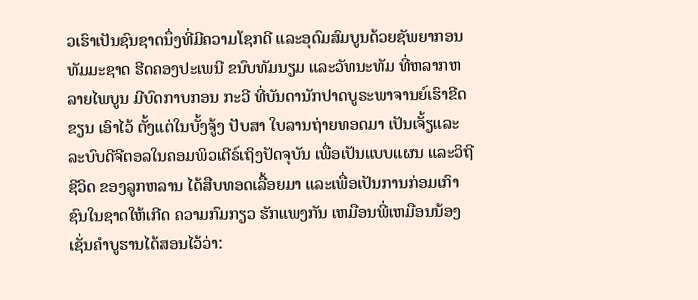ວເຮົາເປັນຊົນຊາດນຶ່ງທີ່ມີຄວາມໂຊກດີ ແລະອຸດົມສົມບູນດ້ວຍຊັພຍາກອນທັມມະຊາດ ຮີດຄອງປະເພນີ ຂນົບທັມນຽມ ແລະວັທນະທັມ ທີ່ຫລາກຫລາຍໄພບູນ ມີບົດກາບກອນ ກະວີ ທີ່ບັນດານັກປາດບູຣະພາຈານຍ໌ເຮົາຂີດຂຽນ ເອົາໄວ້ ຕັ້ງແຕ່ໃນບັ້ງຈູ້ງ ປັບສາ ໃບລານຖ່າຍທອດມາ ເປັນເຈັ້ຽແລະລະບົບດີຈີຕອລໃນຄອມພິວເຕີຣ໌ເຖິງປັດຈຸບັນ ເພື່ອເປັນແບບແຜນ ແລະວິຖີຊີວິດ ຂອງລູກຫລານ ໄດ້ສືບທອດເລື້ອຍມາ ແລະເພື່ອເປັນການກ່ອມເກົາຊົນໃນຊາດໃຫ້ເກີດ ຄວາມກົມກຽວ ຮັກແພງກັນ ເຫມືອນພີ່ເຫມືອນນ້ອງ ເຊັ່ນຄຳບູຮານໄດ້ສອນໄວ້ວ່າ: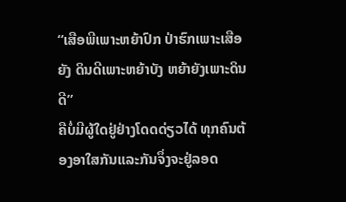“ເສືອພີເພາະຫຍ້າປົກ ປ່າຮົກເພາະເສືອຍັງ ດິນດີເພາະຫຍ້າບັງ ຫຍ້າຍັງເພາະດິນດີ”
ຄືບໍ່ມີຜູ້ໃດຢູ່ຢ່າງໂດດດ່ຽວໄດ້ ທຸກຄົນຕ້ອງອາໃສກັນແລະກັນຈຶ່ງຈະຢູ່ລອດ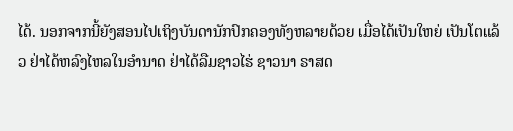ໄດ້. ນອກຈາກນີ້ຍັງສອນໄປເຖິງບັນດານັກປົກຄອງທັງຫລາຍດ້ວຍ ເມື່ອໄດ້ເປັນໃຫຍ່ ເປັນໂຕແລ້ວ ຢ່າໄດ້ຫລົງໄຫລໃນອຳນາດ ຢ່າໄດ້ລືມຊາວໄຮ່ ຊາວນາ ຣາສດ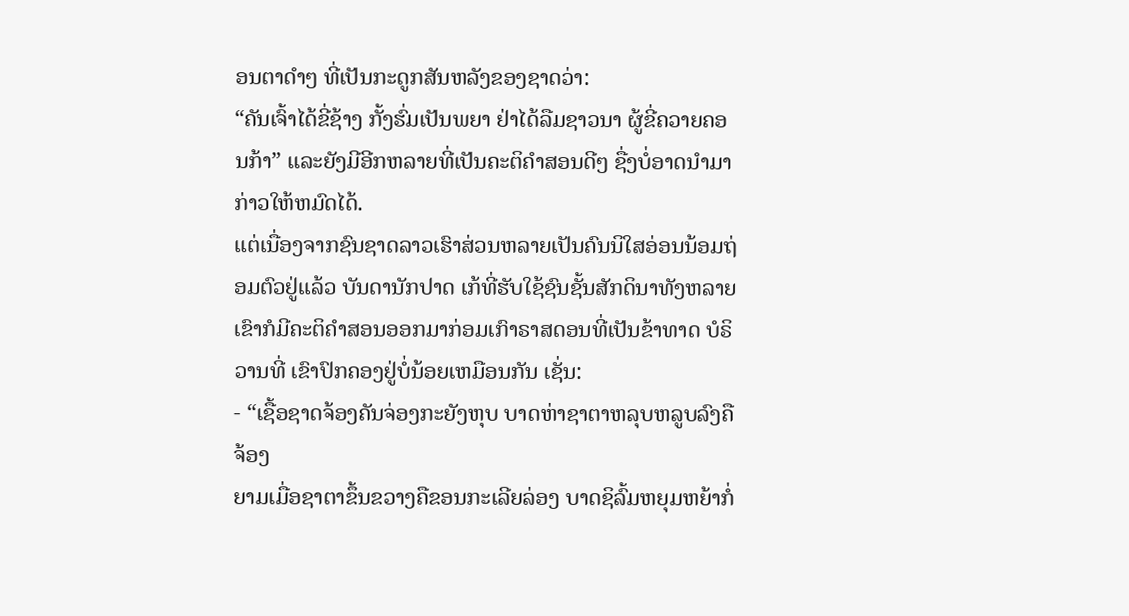ອນຕາດຳໆ ທີ່ເປັນກະດູກສັນຫລັງຂອງຊາດວ່າ:
“ຄັນເຈົ້າໄດ້ຂີ່ຊ້າງ ກັ້ງຮົ່ມເປັນພຍາ ຢ່າໄດ້ລືມຊາວນາ ຜູ້ຂີ່ຄວາຍຄອນກ້າ” ແລະຍັງມີອີກຫລາຍທີ່ເປັນຄະຕິຄຳສອນດີໆ ຊື່ງບໍ່ອາດນຳມາກ່າວໃຫ້ຫມົດໄດ້.
ແຕ່ເນື່ອງຈາກຊົນຊາດລາວເຮົາສ່ວນຫລາຍເປັນຄົນນິໃສອ່ອນນ້ອມຖ່ອມຕົວຢູ່ແລ້ວ ບັນດານັກປາດ ເກ້ທີ່ຮັບໃຊ້ຊົນຊັ້ນສັກດິນາທັງຫລາຍ ເຂົາກໍມີຄະຕິຄຳສອນອອກມາກ່ອມເກົາຣາສດອນທີ່ເປັນຂ້າທາດ ບໍຣິວານທີ່ ເຂົາປົກຄອງຢູ່ບໍ່ນ້ອຍເຫມືອນກັນ ເຊັ່ນ:
- “ເຊື້ອຊາດຈ້ອງຄັນຈ່ອງກະຍັງຫຸບ ບາດຫ່າຊາຕາຫລຸບຫລູບລົງຄືຈ້ອງ
ຍາມເມື່ອຊາຕາຂຶ້ນຂວາງຄືຂອນກະເລີຍລ່ອງ ບາດຊິລົ້ມຫຍຸມຫຍ້າກໍ່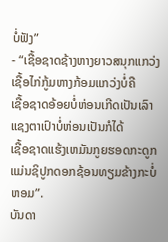ບໍ່ຟັງ”
- “ເຊື້ອຊາດຊ້າງຫາງຍາວສນຸກແກວ່ງ ເຊື້ອໄກ່ກູ້ມຫາງກ້ອມແກວ່ງບໍ່ຄື
ເຊື້ອຊາດອ້ອຍບໍ່ຫ່ອນເກີດເປັນເລົາ ແຊງຕາເປົາບໍ່ຫ່ອນເປັນກໍໄດ້
ເຊື້ອຊາດແຮ້ງເຫມັນກູຍຮອດກະດູກ ແມ່ນຊິປູກດອກຊ້ອນທຽມຂ້າງກະບໍ່ຫອມ”.
ບັນດາ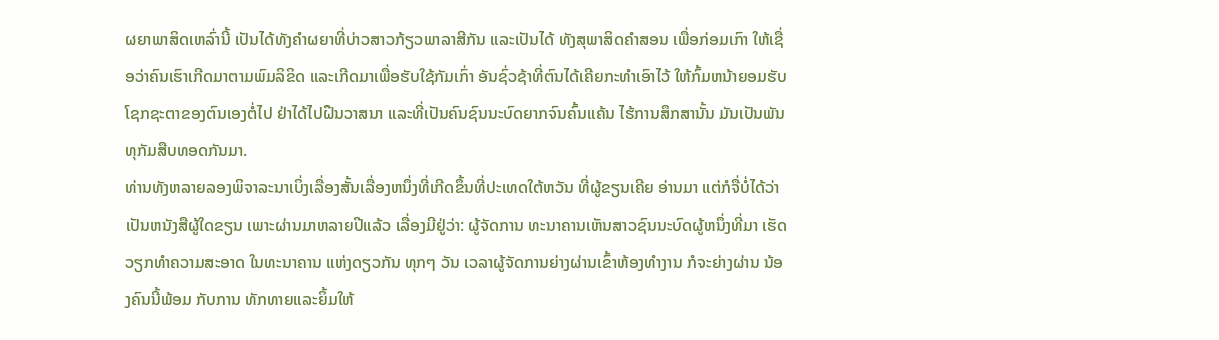ຜຍາພາສິດເຫລົ່ານີ້ ເປັນໄດ້ທັງຄຳຜຍາທີ່ບ່າວສາວກ້ຽວພາລາສີກັນ ແລະເປັນໄດ້ ທັງສຸພາສິດຄຳສອນ ເພື່ອກ່ອມເກົາ ໃຫ້ເຊື່ອວ່າຄົນເຮົາເກີດມາຕາມພົມລິຂິດ ແລະເກີດມາເພື່ອຮັບໃຊ້ກັມເກົ່າ ອັນຊົ່ວຊ້າທີ່ຕົນໄດ້ເຄີຍກະທຳເອົາໄວ້ ໃຫ້ກົ້ມຫນ້າຍອມຮັບໂຊກຊະຕາຂອງຕົນເອງຕໍ່ໄປ ຢ່າໄດ້ໄປຝືນວາສນາ ແລະທີ່ເປັນຄົນຊົນນະບົດຍາກຈົນຄົ້ນແຄ້ນ ໄຮ້ການສຶກສານັ້ນ ມັນເປັນພັນທຸກັມສືບທອດກັນມາ.
ທ່ານທັງຫລາຍລອງພິຈາລະນາເບິ່ງເລື່ອງສັ້ນເລື່ອງຫນຶ່ງທີ່ເກີດຂຶ້ນທີ່ປະເທດໃຕ້ຫວັນ ທີ່ຜູ້ຂຽນເຄີຍ ອ່ານມາ ແຕ່ກໍຈື່ບໍ່ໄດ້ວ່າ ເປັນຫນັງສືຜູ້ໃດຂຽນ ເພາະຜ່ານມາຫລາຍປີແລ້ວ ເລື່ອງມີຢູ່ວ່າ: ຜູ້ຈັດການ ທະນາຄານເຫັນສາວຊົນນະບົດຜູ້ຫນຶ່ງທີ່ມາ ເຮັດວຽກທຳຄວາມສະອາດ ໃນທະນາຄານ ແຫ່ງດຽວກັນ ທຸກໆ ວັນ ເວລາຜູ້ຈັດການຍ່າງຜ່ານເຂົ້າຫ້ອງທຳງານ ກໍຈະຍ່າງຜ່ານ ນ້ອງຄົນນີ້ພ້ອມ ກັບການ ທັກທາຍແລະຍິ້ມໃຫ້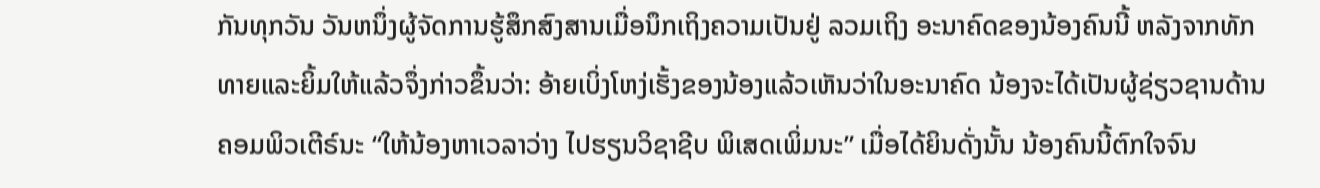ກັນທຸກວັນ ວັນຫນຶ່ງຜູ້ຈັດການຮູ້ສຶກສົງສານເມື່ອນຶກເຖິງຄວາມເປັນຢູ່ ລວມເຖິງ ອະນາຄົດຂອງນ້ອງຄົນນີ້ ຫລັງຈາກທັກທາຍແລະຍິ້ມໃຫ້ແລ້ວຈຶ່ງກ່າວຂຶ້ນວ່າ: ອ້າຍເບິ່ງໂຫງ່ເຮັ້ງຂອງນ້ອງແລ້ວເຫັນວ່າໃນອະນາຄົດ ນ້ອງຈະໄດ້ເປັນຜູ້ຊ່ຽວຊານດ້ານຄອມພິວເຕີຣ໌ນະ “ໃຫ້ນ້ອງຫາເວລາວ່າງ ໄປຮຽນວິຊາຊີບ ພິເສດເພິ່ມນະ” ເມື່ອໄດ້ຍິນດັ່ງນັ້ນ ນ້ອງຄົນນີ້ຕົກໃຈຈົນ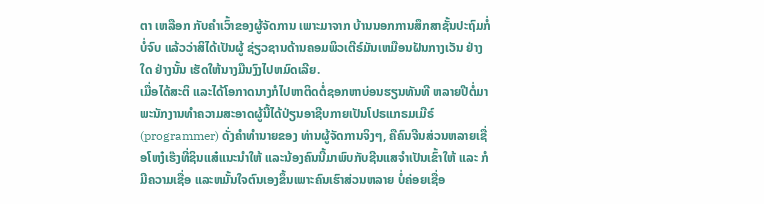ຕາ ເຫລືອກ ກັບຄຳເວົ້າຂອງຜູ້ຈັດການ ເພາະມາຈາກ ບ້ານນອກການສຶກສາຊັ້ນປະຖົມກໍ່ບໍ່ຈົບ ແລ້ວວ່າສິໄດ້ເປັນຜູ້ ຊ່ຽວຊານດ້ານຄອມພິວເຕີຣ໌ມັນເຫມືອນຝັນກາງເວັນ ຢ່າງໃດ ຢ່າງນັ້ນ ເຮັດໃຫ້ນາງມືນງົງໄປຫມົດເລີຍ.
ເມື່ອໄດ້ສະຕິ ແລະໄດ້ໂອກາດນາງກໍໄປຫາຕິດຕໍ່ຊອກຫາບ່ອນຮຽນທັນທີ ຫລາຍປີຕໍ່ມາ ພະນັກງານທຳຄວາມສະອາດຜູ້ນີ້ໄດ້ປ່ຽນອາຊີບກາຍເປັນໂປຣແກຣມເມີຣ໌(programmer) ດັ່ງຄໍາທໍານາຍຂອງ ທ່ານຜູ້ຈັດການຈິງໆ, ຄືຄົນຈີນສ່ວນຫລາຍເຊື່ອໂຫງ໋ເຮ໊ງທີ່ຊິນແສ໋ແນະນຳໃຫ້ ແລະນ້ອງຄົນນີ້ມາພົບກັບຊີນແສຈຳເປັນເຂົ້າໃຫ້ ແລະ ກໍມີຄວາມເຊື່ອ ແລະຫມັ້ນໃຈຕົນເອງຂຶ້ນເພາະຄົນເຮົາສ່ວນຫລາຍ ບໍ່ຄ່ອຍເຊື່ອ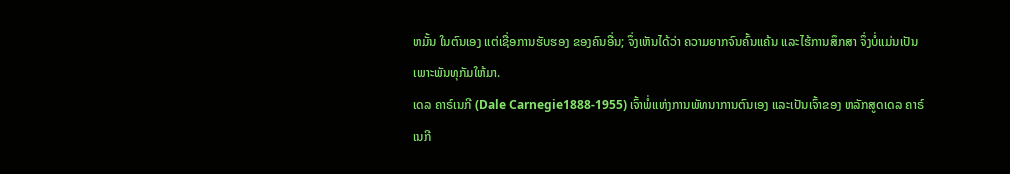ຫມັ້ນ ໃນຕົນເອງ ແຕ່ເຊື່ອການຮັບຮອງ ຂອງຄົນອື່ນ; ຈຶ່ງເຫັນໄດ້ວ່າ ຄວາມຍາກຈົນຄົ້ນແຄ້ນ ແລະໄຮ້ການສຶກສາ ຈຶ່ງບໍ່ແມ່ນເປັນເພາະພັນທຸກັມໃຫ້ມາ.
ເດລ ຄາຣ໌ເນກີ (Dale Carnegie1888-1955) ເຈົ້າພໍ່ແຫ່ງການພັທນາການຕົນເອງ ແລະເປັນເຈົ້າຂອງ ຫລັກສູດເດລ ຄາຣ໌ເນກີ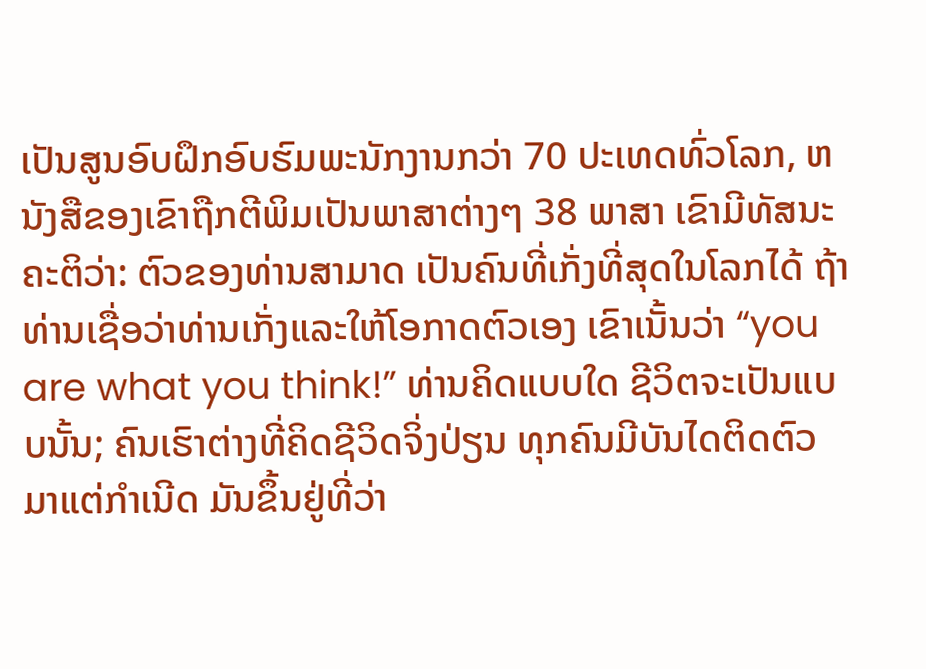ເປັນສູນອົບຝຶກອົບຮົມພະນັກງານກວ່າ 70 ປະເທດທົ່ວໂລກ, ຫນັງສືຂອງເຂົາຖືກຕີພິມເປັນພາສາຕ່າງໆ 38 ພາສາ ເຂົາມີທັສນະຄະຕິວ່າ: ຕົວຂອງທ່ານສາມາດ ເປັນຄົນທີ່ເກັ່ງທີ່ສຸດໃນໂລກໄດ້ ຖ້າທ່ານເຊື່ອວ່າທ່ານເກັ່ງແລະໃຫ້ໂອກາດຕົວເອງ ເຂົາເນັ້ນວ່າ “you are what you think!” ທ່ານຄິດແບບໃດ ຊີວິຕຈະເປັນແບບນັ້ນ; ຄົນເຮົາຕ່າງທີ່ຄິດຊີວິດຈິ່ງປ່ຽນ ທຸກຄົນມີບັນໄດຕິດຕົວມາແຕ່ກຳເນີດ ມັນຂຶ້ນຢູ່ທີ່ວ່າ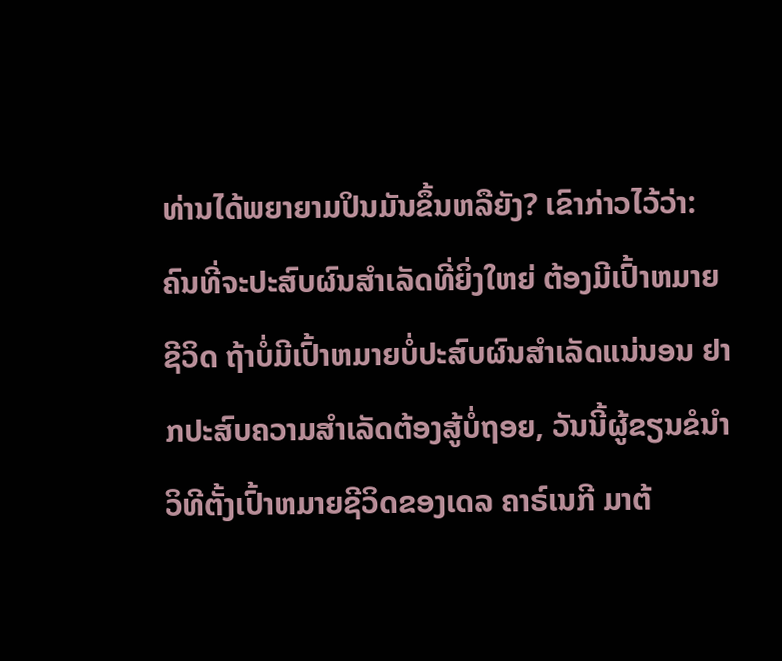ທ່ານໄດ້ພຍາຍາມປິນມັນຂຶ້ນຫລືຍັງ? ເຂົາກ່າວໄວ້ວ່າ: ຄົນທີ່ຈະປະສົບຜົນສຳເລັດທີ່ຍິ່ງໃຫຍ່ ຕ້ອງມີເປົ້າຫມາຍຊີວິດ ຖ້າບໍ່ມີເປົ້າຫມາຍບໍ່ປະສົບຜົນສຳເລັດແນ່ນອນ ຢາກປະສົບຄວາມສຳເລັດຕ້ອງສູ້ບໍ່ຖອຍ, ວັນນີ້ຜູ້ຂຽນຂໍນຳວິທີຕັ້ງເປົ້າຫມາຍຊີວິດຂອງເດລ ຄາຣ໌ເນກີ ມາຕ້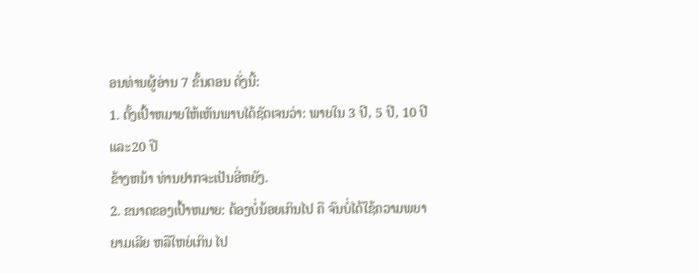ອນທ່ານຜູ້ອ່ານ 7 ຂັ້ນຕອນ ດັ່ງນີ້:
1. ຕັ້ງເປົ້າຫມາຍໃຫ້ເຫັນພາບໄດ້ຊັດເຈນວ່າ: ພາຍໃນ 3 ປີ, 5 ປີ, 10 ປີ ແລະ20 ປີ
ຂ້າງຫນ້າ ທ່ານຢາກຈະເປັນອີ່ຫຍັງ.
2. ຂນາດຂອງເປົ້າຫມາຍ: ຕ້ອງບໍ່ນ້ອຍເກິນໄປ ຄື ຈົນບໍ່ໄດ້ໃຊ້ຄວາມພຍາຍາມເລີຍ ຫລືໃຫຍ່ເກິນ ໄປ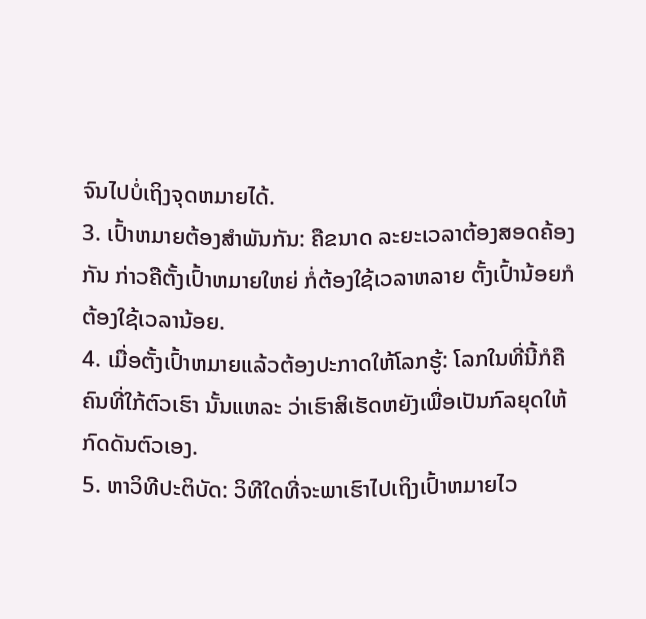ຈົນໄປບໍ່ເຖິງຈຸດຫມາຍໄດ້.
3. ເປົ້າຫມາຍຕ້ອງສຳພັນກັນ: ຄືຂນາດ ລະຍະເວລາຕ້ອງສອດຄ້ອງກັນ ກ່າວຄືຕັ້ງເປົ້າຫມາຍໃຫຍ່ ກໍ່ຕ້ອງໃຊ້ເວລາຫລາຍ ຕັ້ງເປົ້ານ້ອຍກໍຕ້ອງໃຊ້ເວລານ້ອຍ.
4. ເມື່ອຕັ້ງເປົ້າຫມາຍແລ້ວຕ້ອງປະກາດໃຫ້ໂລກຮູ້: ໂລກໃນທີ່ນີ້ກໍຄືຄົນທີ່ໃກ້ຕົວເຮົາ ນັ້ນແຫລະ ວ່າເຮົາສິເຮັດຫຍັງເພື່ອເປັນກົລຍຸດໃຫ້ກົດດັນຕົວເອງ.
5. ຫາວິທີປະຕິບັດ: ວິທີໃດທີ່ຈະພາເຮົາໄປເຖິງເປົ້າຫມາຍໄວ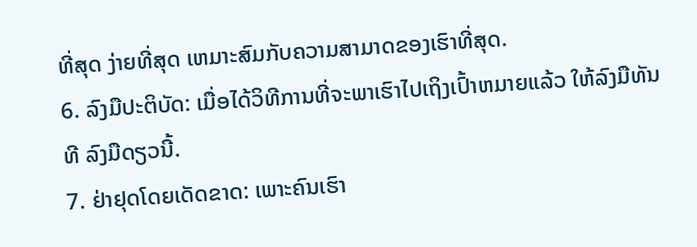ທີ່ສຸດ ງ່າຍທີ່ສຸດ ເຫມາະສົມກັບຄວາມສາມາດຂອງເຮົາທີ່ສຸດ.
6. ລົງມືປະຕິບັດ: ເມື່ອໄດ້ວິທີການທີ່ຈະພາເຮົາໄປເຖິງເປົ້າຫມາຍແລ້ວ ໃຫ້ລົງມືທັນທີ ລົງມືດຽວນີ້.
7. ຢ່າຢຸດໂດຍເດັດຂາດ: ເພາະຄົນເຮົາ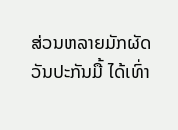ສ່ວນຫລາຍມັກຜັດວັນປະກັນມື້ ໄດ້ເທົ່າ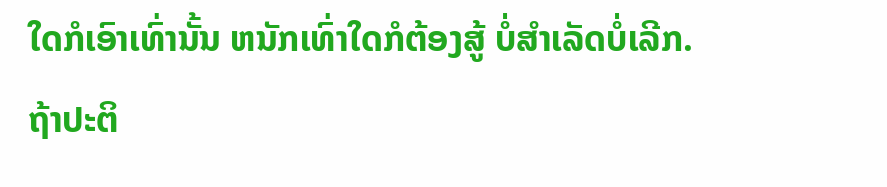ໃດກໍເອົາເທົ່ານັ້ນ ຫນັກເທົ່າໃດກໍຕ້ອງສູ້ ບໍ່ສໍາເລັດບໍ່ເລີກ.
ຖ້າປະຕິ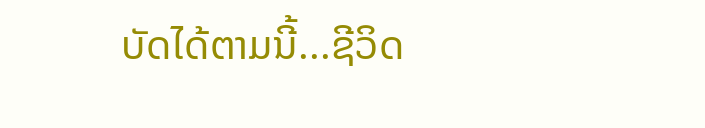ບັດໄດ້ຕາມນີ້...ຊີວິດ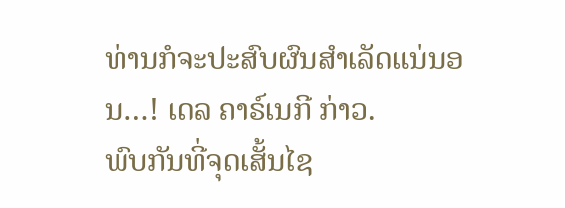ທ່ານກໍຈະປະສົບຜົນສຳເລັດແນ່ນອນ…! ເດລ ຄາຣ໌ເນກີ ກ່າວ.
ພົບກັນທີ່ຈຸດເສັ້ນໄຊ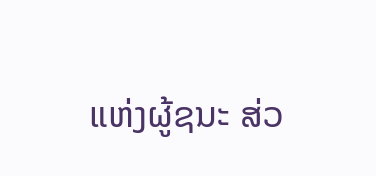ແຫ່ງຜູ້ຊນະ ສ່ວ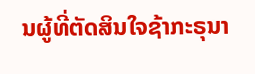ນຜູ້ທີ່ຕັດສິນໃຈຊ້າກະຣຸນາ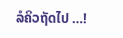ລໍຄິວຖັດໄປ …!